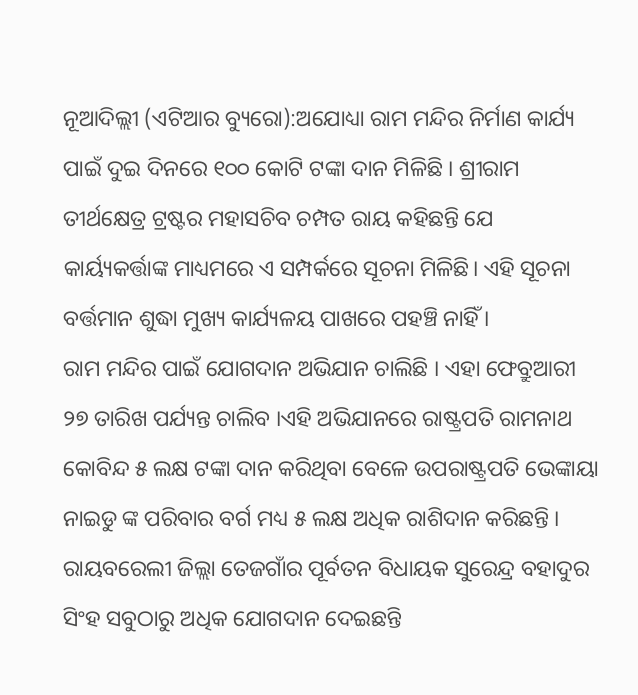ନୂଆଦିଲ୍ଲୀ (ଏଟିଆର ବ୍ୟୁରୋ):ଅଯୋଧ୍ୟା ରାମ ମନ୍ଦିର ନିର୍ମାଣ କାର୍ଯ୍ୟ ପାଇଁ ଦୁଇ ଦିନରେ ୧୦୦ କୋଟି ଟଙ୍କା ଦାନ ମିଳିଛି । ଶ୍ରୀରାମ ତୀର୍ଥକ୍ଷେତ୍ର ଟ୍ରଷ୍ଟର ମହାସଚିବ ଚମ୍ପତ ରାୟ କହିଛନ୍ତି ଯେ କାର୍ୟ୍ୟକର୍ତ୍ତାଙ୍କ ମାଧ୍ୟମରେ ଏ ସମ୍ପର୍କରେ ସୂଚନା ମିଳିଛି। ଏହି ସୂଚନା ବର୍ତ୍ତମାନ ଶୁଦ୍ଧା ମୁଖ୍ୟ କାର୍ଯ୍ୟଳୟ ପାଖରେ ପହଞ୍ଚି ନାହିଁ ।
ରାମ ମନ୍ଦିର ପାଇଁ ଯୋଗଦାନ ଅଭିଯାନ ଚାଲିଛି । ଏହା ଫେବ୍ରୁଆରୀ ୨୭ ତାରିଖ ପର୍ଯ୍ୟନ୍ତ ଚାଲିବ ।ଏହି ଅଭିଯାନରେ ରାଷ୍ଟ୍ରପତି ରାମନାଥ କୋବିନ୍ଦ ୫ ଲକ୍ଷ ଟଙ୍କା ଦାନ କରିଥିବା ବେଳେ ଉପରାଷ୍ଟ୍ରପତି ଭେଙ୍କାୟା ନାଇଡୁ ଙ୍କ ପରିବାର ବର୍ଗ ମଧ୍ୟ ୫ ଲକ୍ଷ ଅଧିକ ରାଶିଦାନ କରିଛନ୍ତି ।
ରାୟବରେଲୀ ଜିଲ୍ଲା ତେଜଗାଁର ପୂର୍ବତନ ବିଧାୟକ ସୁରେନ୍ଦ୍ର ବହାଦୁର ସିଂହ ସବୁଠାରୁ ଅଧିକ ଯୋଗଦାନ ଦେଇଛନ୍ତି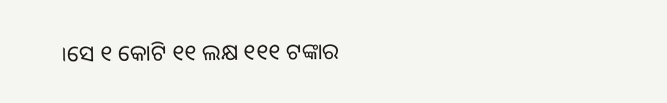।ସେ ୧ କୋଟି ୧୧ ଲକ୍ଷ ୧୧୧ ଟଙ୍କାର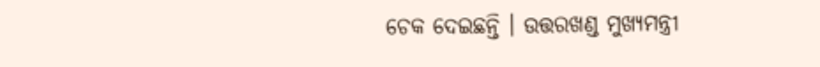ଚେକ ଦେଇଛନ୍ତି । ଉତ୍ତରଖଣ୍ଡ ମୁଖ୍ୟମନ୍ତ୍ରୀ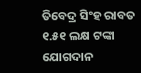ତିବେଦ୍ର ସିଂହ ରାବତ ୧.୫୧ ଲକ୍ଷ ଟଙ୍କା ଯୋଗଦାନ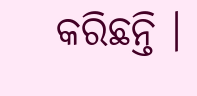କରିଛନ୍ତି ।